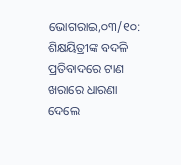ଭୋଗରାଇ,୦୩/୧୦: ଶିକ୍ଷୟିତ୍ରୀଙ୍କ ବଦଳି ପ୍ରତିବାଦରେ ଟାଣ ଖରାରେ ଧାରଣା ଦେଲେ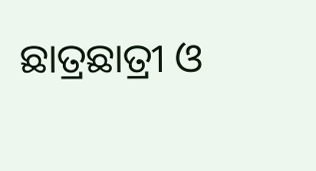ଛାତ୍ରଛାତ୍ରୀ ଓ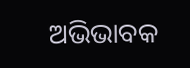ଅଭିଭାବକ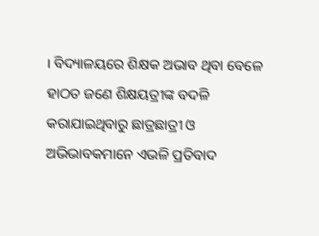। ବିଦ୍ୟାଳୟରେ ଶିକ୍ଷକ ଅଭାବ ଥିବା ବେଳେ ହାଠତ ଜଣେ ଶିକ୍ଷୟତ୍ରୀଙ୍କ ବଦଳି କରାଯାଇଥିବାରୁ ଛାତ୍ରଛାତ୍ରୀ ଓ ଅଭିଭାବକମାନେ ଏଭଳି ପ୍ରତିବାଦ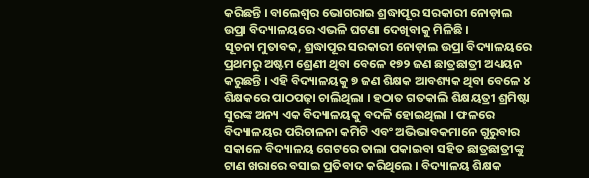କରିଛନ୍ତି । ବାଲେଶ୍ୱର ଭୋଗରାଇ ଶ୍ରଦ୍ଧାପୂର ସରକାରୀ ନୋଡ଼ାଲ ଉପ୍ରା ବିଦ୍ୟାଳୟରେ ଏଭଳି ଘଟଣା ଦେଖିବାକୁ ମିଳିଛି ।
ସୂଚନା ମୁତାବକ, ଶ୍ରଦ୍ଧାପୂର ସରକାରୀ ନୋଡ଼ାଲ ଉପ୍ରା ବିଦ୍ୟାଳୟରେ ପ୍ରଥମରୁ ଅଷ୍ଟମ ଶ୍ରେଣୀ ଥିବା ବେଳେ ୧୭୨ ଜଣ ଛାତ୍ରଛାତ୍ରୀ ଅଧ୍ୟୟନ କରୁଛନ୍ତି । ଏହି ବିଦ୍ୟାଳୟକୁ ୭ ଜଣ ଶିକ୍ଷକ ଆବଶ୍ୟକ ଥିବା ବେଳେ ୪ ଶିକ୍ଷକରେ ପାଠପଢ଼ା ଚାଲିଥିଲା । ହଠାତ ଗତକାଲି ଶିକ୍ଷୟତ୍ରୀ ଶ୍ରମିଷ୍ଟା ସୁରଙ୍କ ଅନ୍ୟ ଏକ ବିଦ୍ୟାଳୟକୁ ବଦଳି ହୋଇଥିଲା । ଫଳରେ ବିଦ୍ୟାଳୟର ପରିଚାଳନା କମିଟି ଏବଂ ଅଭିଭାବକମାନେ ଗୁରୁବାର ସକାଳେ ବିଦ୍ୟାଳୟ ଗେଟରେ ତାଲା ପକାଇବା ସହିତ ଛାତ୍ରଛାତ୍ରୀଙ୍କୁ ଟାଣ ଖରାରେ ବସାଇ ପ୍ରତିବାଦ କରିଥିଲେ । ବିଦ୍ୟାଳୟ ଶିକ୍ଷକ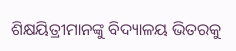ଶିକ୍ଷୟିତ୍ରୀମାନଙ୍କୁ ବିଦ୍ୟାଳୟ ଭିତରକୁ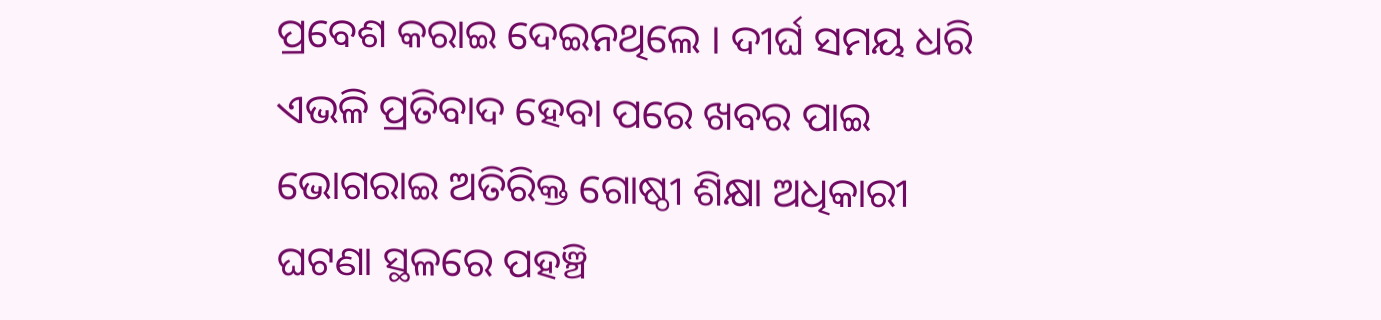ପ୍ରବେଶ କରାଇ ଦେଇନଥିଲେ । ଦୀର୍ଘ ସମୟ ଧରି ଏଭଳି ପ୍ରତିବାଦ ହେବା ପରେ ଖବର ପାଇ ଭୋଗରାଇ ଅତିରିକ୍ତ ଗୋଷ୍ଠୀ ଶିକ୍ଷା ଅଧିକାରୀ ଘଟଣା ସ୍ଥଳରେ ପହଞ୍ଚି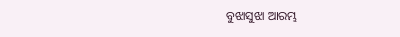ବୁଝାସୁଝା ଆରମ୍ଭ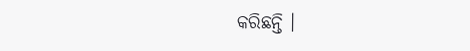କରିଛନ୍ତି ।